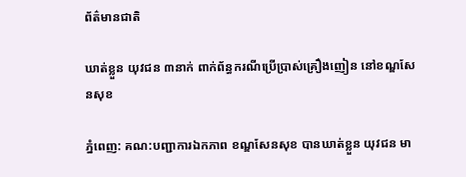ព័ត៌មានជាតិ

ឃាត់ខ្លួន យុវជន ៣នាក់ ពាក់ព័ន្ធករណីប្រើប្រាស់គ្រឿងញៀន នៅខណ្ឌសែនសុខ

ភ្នំពេញ: គណ:បញ្ជាការឯកភាព ខណ្ឌសែនសុខ បានឃាត់ខ្លួន យុវជន មា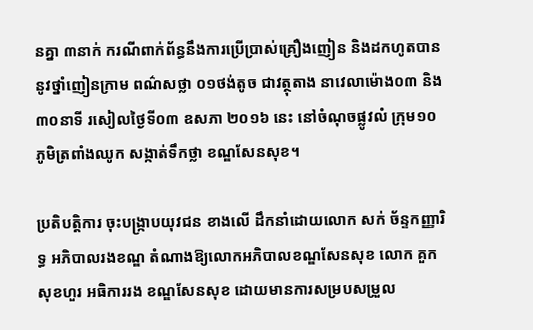នគ្នា ៣នាក់ ករណីពាក់ព័ន្ធនឹងការប្រើប្រាស់គ្រឿងញៀន និងដកហូតបាន នូវថ្នាំញៀនក្រាម ពណ៌សថ្លា ០១ថង់តូច ជាវត្ថុតាង នាវេលាម៉ោង០៣ និង៣០នាទី រសៀលថ្ងៃទី០៣ ឧសភា ២០១៦ នេះ នៅចំណុចផ្លូវលំ ក្រុម១០ ភូមិត្រពាំងឈូក សង្កាត់ទឹកថ្លា ខណ្ឌសែនសុខ។

ប្រតិបត្តិការ ចុះបង្ក្រាបយុវជន ខាងលើ ដឹកនាំដោយលោក សក់ ច័ន្ទកញ្ញារិទ្ធ អភិបាលរងខណ្ឌ តំណាងឱ្យលោកអភិបាលខណ្ឌសែនសុខ លោក គួក សុខហួរ អធិការរង ខណ្ឌសែនសុខ ដោយមានការសម្របសម្រួល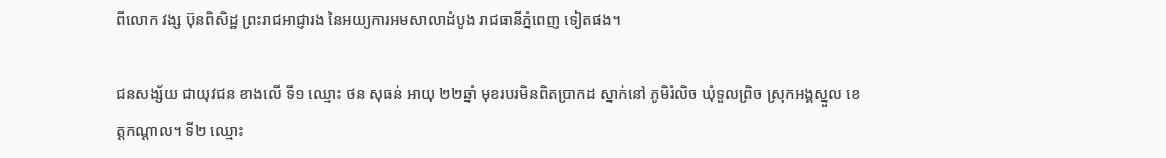ពីលោក វង្ស ប៊ុនពិសិដ្ឋ ព្រះរាជអាជ្ញារង នៃអយ្យការអមសាលាដំបូង រាជធានីភ្នំពេញ ទៀតផង។

ជនសង្ស័យ ជាយុវជន ខាងលើ ទី១ ឈ្មោះ ថន សុធន់ អាយុ ២២ឆ្នាំ មុខរបរមិនពិតប្រាកដ ស្នាក់នៅ ភូមិរំលិច ឃុំទួលព្រិច ស្រុកអង្គស្នួល ខេត្តកណ្តាល។ ទី២ ឈ្មោះ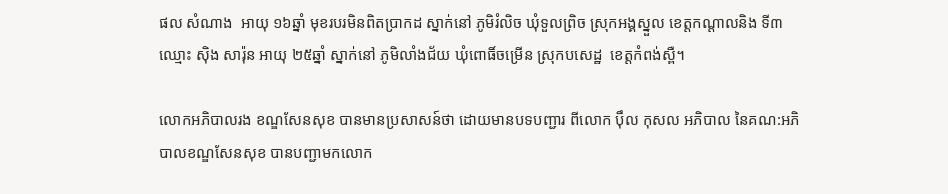ផល សំណាង  អាយុ ១៦ឆ្នាំ មុខរបរមិនពិតប្រាកដ ស្នាក់នៅ ភូមិរំលិច ឃុំទួលព្រិច ស្រុកអង្គស្នួល ខេត្តកណ្តាលនិង ទី៣ ឈ្មោះ ស៊ិង សារ៉ុន អាយុ ២៥ឆ្នាំ ស្នាក់នៅ ភូមិលាំងជ័យ ឃុំពោធិ៍ចម្រើន ស្រុកបសេដ្ឋ  ខេត្តកំពង់ស្ពឺ។

លោកអភិបាលរង ខណ្ឌសែនសុខ បានមានប្រសាសន៍ថា ដោយមានបទបញ្ជារ ពីលោក ប៉ឹល កុសល អភិបាល នៃគណ:អភិបាលខណ្ឌសែនសុខ បានបញ្ជាមកលោក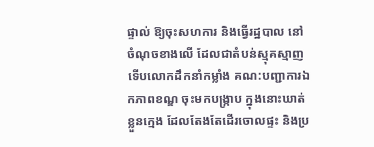ផ្ទាល់ ឱ្យចុះសហការ និងធ្វើរដ្ឋបាល នៅចំណុចខាងលើ ដែលជាតំបន់ស្មុគស្មាញ ទើបលោកដឹកនាំកម្លាំង គណ:បញ្ជាការឯកភាពខណ្ឌ ចុះមកបង្ក្រាប ក្នុងនោះឃាត់ខ្លួនក្មេង ដែលតែងតែដើរចោលផ្ទះ និងប្រ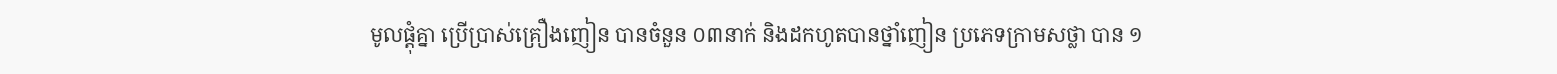មូលផ្តុំគ្នា ប្រើប្រាស់គ្រឿងញៀន បានចំនួន ០៣នាក់ និងដកហូតបានថ្នាំញៀន ប្រភេទក្រាមសថ្លា បាន ១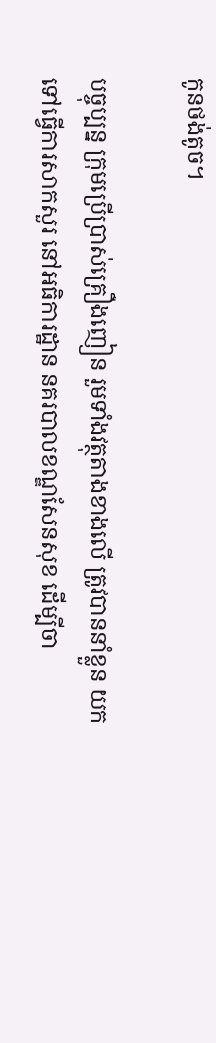កូនថង់តូច។

បច្ចុប្បន្ន ក្រុមប្រើប្រាស់គ្រឿងញៀន រួមទាំងវត្ថុតាងខាងលើ ត្រូវបាននាំខ្លួន យកទៅធ្វើការសាកសួរ នៅអធិការដ្ឋាន នគរបាលខណ្ឌសែនសុខ ដើម្បីចា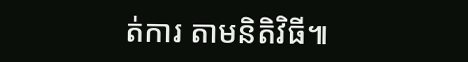ត់ការ តាមនិតិវិធី៕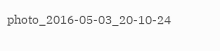photo_2016-05-03_20-10-24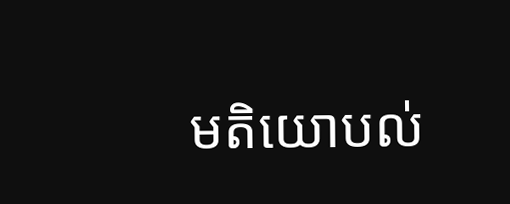មតិយោបល់